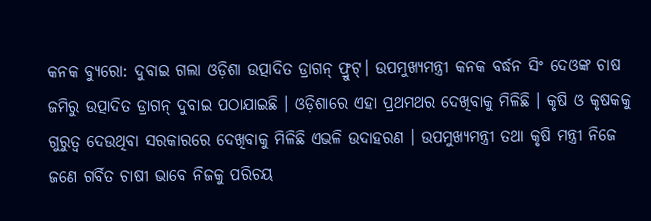କନକ ବ୍ୟୁରୋ: ଦୁବାଇ ଗଲା ଓଡ଼ିଶା ଉତ୍ପାଦିତ ଡ୍ରାଗନ୍ ଫ୍ରୁଟ୍। ଉପମୁଖ୍ୟମନ୍ତ୍ରୀ କନକ ବର୍ଦ୍ଧନ ସିଂ ଦେଓଙ୍କ ଚାଷ ଜମିରୁ ଉତ୍ପାଦିତ ଡ୍ରାଗନ୍ ଦୁବାଇ ପଠାଯାଇଛି । ଓଡ଼ିଶାରେ ଏହା ପ୍ରଥମଥର ଦେଖିବାକୁ ମିଳିଛି । କୃଷି ଓ କୃଷକକୁ ଗୁରୁତ୍ୱ ଦେଉଥିବା ସରକାରରେ ଦେଖିବାକୁ ମିଳିଛି ଏଭଳି ଉଦାହରଣ । ଉପମୁଖ୍ୟମନ୍ତ୍ରୀ ତଥା କୃଷି ମନ୍ତ୍ରୀ ନିଜେ ଜଣେ ଗର୍ବିତ ଚାଷୀ ଭାବେ ନିଜକୁ ପରିଚୟ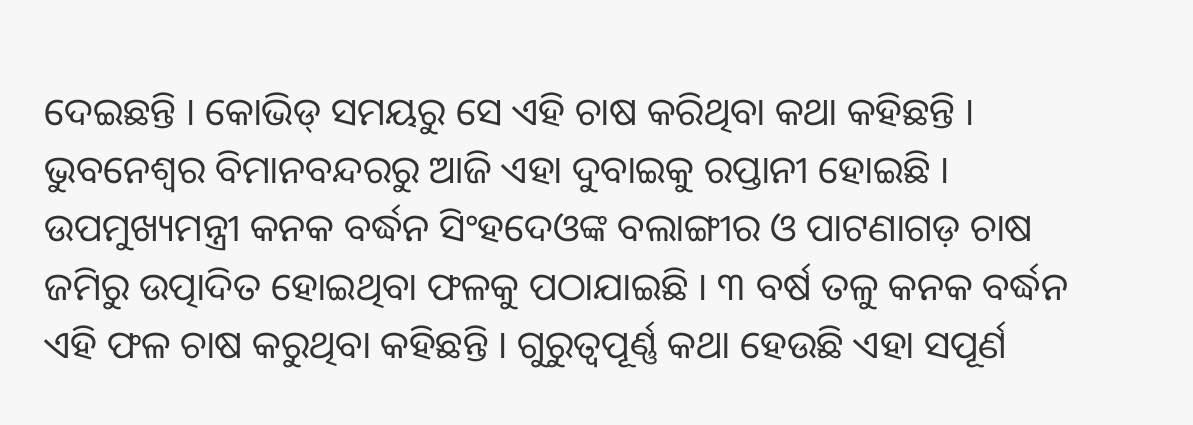ଦେଇଛନ୍ତି । କୋଭିଡ୍ ସମୟରୁ ସେ ଏହି ଚାଷ କରିଥିବା କଥା କହିଛନ୍ତି । ଭୁବନେଶ୍ୱର ବିମାନବନ୍ଦରରୁ ଆଜି ଏହା ଦୁବାଇକୁ ରପ୍ତାନୀ ହୋଇଛି ।
ଉପମୁଖ୍ୟମନ୍ତ୍ରୀ କନକ ବର୍ଦ୍ଧନ ସିଂହଦେଓଙ୍କ ବଲାଙ୍ଗୀର ଓ ପାଟଣାଗଡ଼ ଚାଷ ଜମିରୁ ଉତ୍ପାଦିତ ହୋଇଥିବା ଫଳକୁ ପଠାଯାଇଛି । ୩ ବର୍ଷ ତଳୁ କନକ ବର୍ଦ୍ଧନ ଏହି ଫଳ ଚାଷ କରୁଥିବା କହିଛନ୍ତି । ଗୁରୁତ୍ୱପୂର୍ଣ୍ଣ କଥା ହେଉଛି ଏହା ସପୂର୍ଣ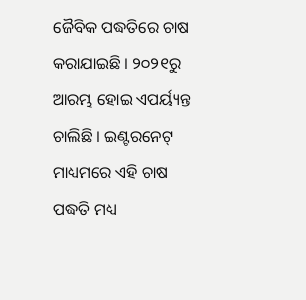ଜୈବିକ ପଦ୍ଧତିରେ ଚାଷ କରାଯାଇଛି । ୨୦୨୧ରୁ ଆରମ୍ଭ ହୋଇ ଏପର୍ୟ୍ୟନ୍ତ ଚାଲିଛି । ଇଣ୍ଟରନେଟ୍ ମାଧ୍ୟମରେ ଏହି ଚାଷ ପଦ୍ଧତି ମଧ୍ୟ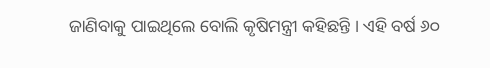ଜାଣିବାକୁ ପାଇଥିଲେ ବୋଲି କୃଷିମନ୍ତ୍ରୀ କହିଛନ୍ତି । ଏହି ବର୍ଷ ୬୦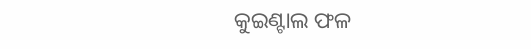କୁଇଣ୍ଟାଲ ଫଳ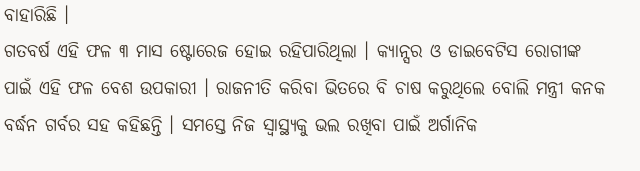ବାହାରିଛି ।
ଗତବର୍ଷ ଏହି ଫଳ ୩ ମାସ ଷ୍ଟୋରେଜ ହୋଇ ରହିପାରିଥିଲା । କ୍ୟାନ୍ସର ଓ ଡାଇବେଟିସ ରୋଗୀଙ୍କ ପାଇଁ ଏହି ଫଳ ବେଶ ଉପକାରୀ । ରାଜନୀତି କରିବା ଭିତରେ ବି ଚାଷ କରୁଥିଲେ ବୋଲି ମନ୍ତ୍ରୀ କନକ ବର୍ଦ୍ଧନ ଗର୍ବର ସହ କହିଛନ୍ତି । ସମସ୍ତେ ନିଜ ସ୍ୱାସ୍ଥ୍ୟକୁ ଭଲ ରଖିବା ପାଇଁ ଅର୍ଗାନିକ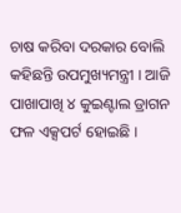ଚାଷ କରିବା ଦରକାର ବୋଲି କହିଛନ୍ତି ଉପମୁଖ୍ୟମନ୍ତ୍ରୀ । ଆଜି ପାଖାପାଖି ୪ କୁଇଣ୍ଟାଲ ଡ୍ରାଗନ ଫଳ ଏକ୍ସପର୍ଟ ହୋଇଛି ।